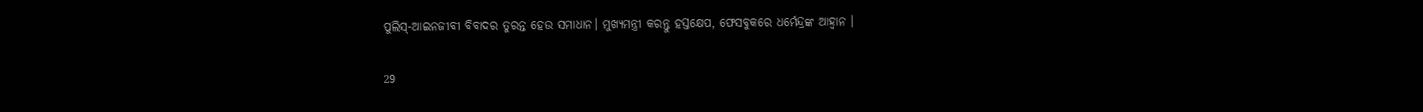ପୁଲିସ୍-ଆଇନଜୀବୀ ବିବାଦର ତୁରନ୍ତ ହେଉ ସମାଧାନ। ମୁଖ୍ୟମନ୍ତ୍ରୀ କରନ୍ତୁ ହସ୍ତକ୍ଷେପ, ଫେସବୁକରେ ଧର୍ମେନ୍ଦ୍ରଙ୍କ ଆହ୍ୱାନ ।

29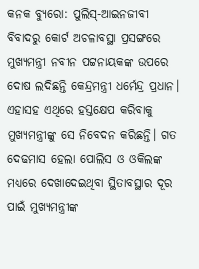କନକ ବ୍ୟୁରୋ: ପୁଲିସ୍-ଆଇନଜୀବୀ ବିବାଦରୁ କୋର୍ଟ ଅଚଳାବସ୍ଥା ପ୍ରସଙ୍ଗରେ ମୁଖ୍ୟମନ୍ତ୍ରୀ ନବୀନ ପଟ୍ଟନାୟକଙ୍କ ଉପରେ ଦୋଷ ଲଦିଛନ୍ତି କେନ୍ଦ୍ରମନ୍ତ୍ରୀ ଧର୍ମେନ୍ଦ୍ର ପ୍ରଧାନ। ଏହାସହ ଏଥିରେ ହସ୍ତକ୍ଷେପ କରିବାକୁ ମୁଖ୍ୟମନ୍ତ୍ରୀଙ୍କୁ ସେ ନିବେଦନ କରିଛନ୍ତି। ଗତ ଦେଢମାସ ହେଲା ପୋଲିସ ଓ ଓକିଲଙ୍କ ମଧ୍ୟରେ ଦେଖାଦେଇଥିବା ସ୍ଥିତାବସ୍ଥାର ଦୂର ପାଇଁ ମୁଖ୍ୟମନ୍ତ୍ରୀଙ୍କ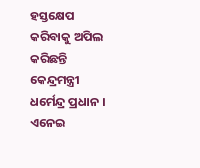ହସ୍ତକ୍ଷେପ କରିବାକୁ ଅପିଲ କରିଛନ୍ତି କେନ୍ଦ୍ରମନ୍ତ୍ରୀ ଧର୍ମେନ୍ଦ୍ର ପ୍ରଧାନ । ଏନେଇ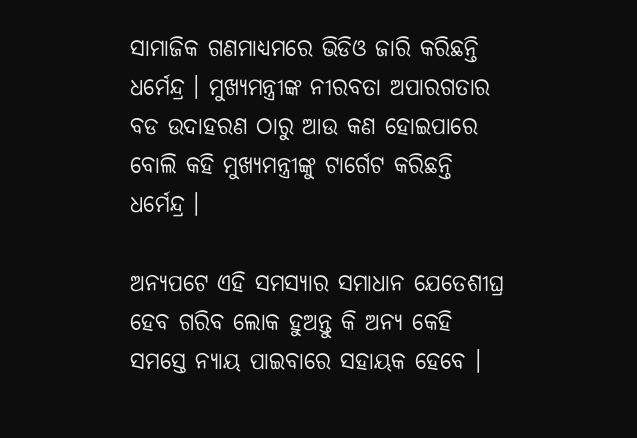ସାମାଜିକ ଗଣମାଧ୍ୟମରେ ଭିଡିଓ ଜାରି କରିଛନ୍ତି ଧର୍ମେନ୍ଦ୍ର । ମୁଖ୍ୟମନ୍ତ୍ରୀଙ୍କ ନୀରବତା ଅପାରଗତାର ବଡ ଉଦାହରଣ ଠାରୁ ଆଉ କଣ ହୋଇପାରେ ବୋଲି କହି ମୁଖ୍ୟମନ୍ତ୍ରୀଙ୍କୁ ଟାର୍ଗେଟ କରିଛନ୍ତି ଧର୍ମେନ୍ଦ୍ର ।

ଅନ୍ୟପଟେ ଏହି ସମସ୍ୟାର ସମାଧାନ ଯେତେଶୀଘ୍ର ହେବ ଗରିବ ଲୋକ ହୁଅନ୍ତୁ କି ଅନ୍ୟ କେହି ସମସ୍ତେ ନ୍ୟାୟ ପାଇବାରେ ସହାୟକ ହେବେ ।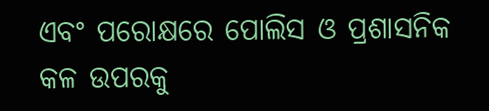ଏବଂ ପରୋକ୍ଷରେ ପୋଲିସ ଓ ପ୍ରଶାସନିକ କଳ ଉପରକୁ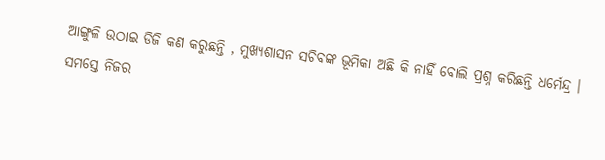ଆଙ୍ଗୁଳି ଉଠାଇ ଡିଜି କଣ କରୁଛନ୍ତି , ମୁଖ୍ୟଶାସନ ସଚିବଙ୍କ ଭୂମିକା ଅଛି କି ନାହିଁ ବୋଲି ପ୍ରଶ୍ନ କରିଛନ୍ତି ଧର୍ମେନ୍ଦ୍ର । ସମସ୍ତେ ନିଜର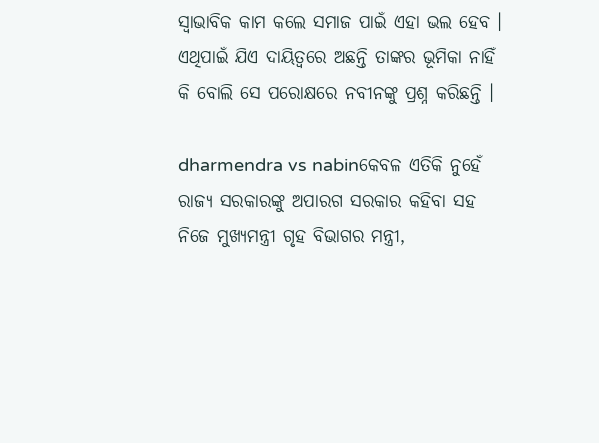ସ୍ୱାଭାବିକ କାମ କଲେ ସମାଜ ପାଇଁ ଏହା ଭଲ ହେବ । ଏଥିପାଇଁ ଯିଏ ଦାୟିତ୍ୱରେ ଅଛନ୍ତି ତାଙ୍କର ଭୂମିକା ନାହିଁ କି ବୋଲି ସେ ପରୋକ୍ଷରେ ନବୀନଙ୍କୁ ପ୍ରଶ୍ନ କରିଛନ୍ତି ।

dharmendra vs nabinକେବଳ ଏତିକି ନୁହେଁ ରାଜ୍ୟ ସରକାରଙ୍କୁ ଅପାରଗ ସରକାର କହିବା ସହ ନିଜେ ମୁଖ୍ୟମନ୍ତ୍ରୀ ଗୃହ ବିଭାଗର ମନ୍ତ୍ରୀ,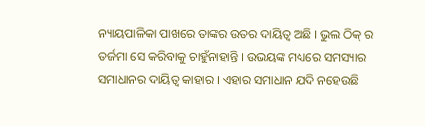ନ୍ୟାୟପାଳିକା ପାଖରେ ତାଙ୍କର ଉତର ଦାୟିତ୍ୱ ଅଛି । ଭୁଲ ଠିକ୍ ର ତର୍ଜମା ସେ କରିବାକୁ ଚାହୁଁନାହାନ୍ତି । ଉଭୟଙ୍କ ମଧ୍ୟରେ ସମସ୍ୟାର ସମାଧାନର ଦାୟିତ୍ୱ କାହାର । ଏହାର ସମାଧାନ ଯଦି ନହେଉଛି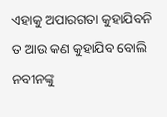ଏହାକୁ ଅପାରଗତା କୁହାଯିବନି ତ ଆଉ କଣ କୁହାଯିବ ବୋଲି ନବୀନଙ୍କୁ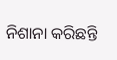ନିଶାନା କରିଛନ୍ତି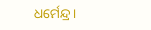ଧର୍ମେନ୍ଦ୍ର ।